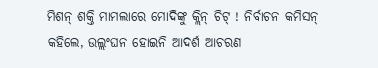ମିଶନ୍ ଶକ୍ତି ମାମଲାରେ ମୋଦିଙ୍କୁ କ୍ଲିନ୍ ଚିଟ୍ ! ନିର୍ବାଚନ କମିସନ୍ କହିଲେ, ଉଲ୍ଲଂଘନ ହୋଇନି ଆଦର୍ଶ ଆଚରଣ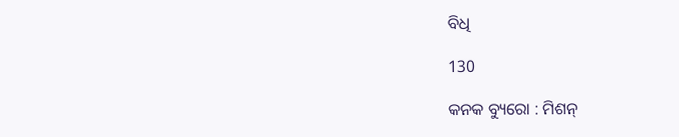ବିଧି

130

କନକ ବ୍ୟୁରୋ : ମିଶନ୍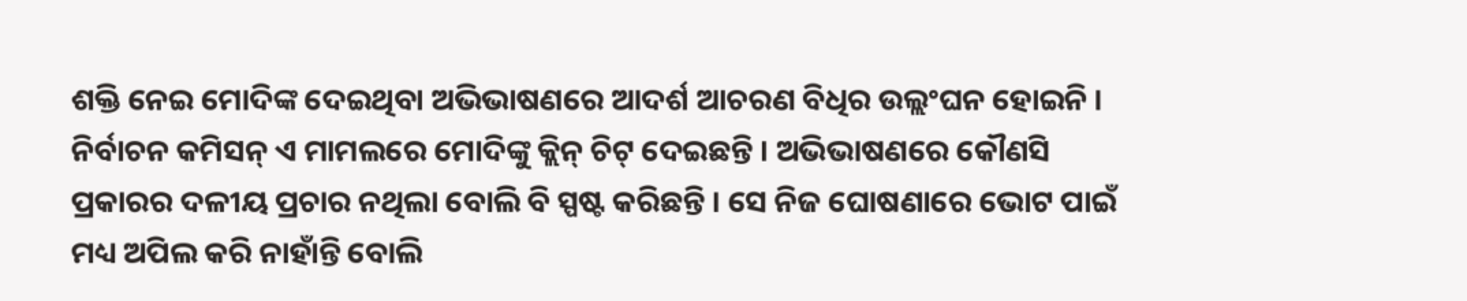ଶକ୍ତି ନେଇ ମୋଦିଙ୍କ ଦେଇଥିବା ଅଭିଭାଷଣରେ ଆଦର୍ଶ ଆଚରଣ ବିଧିର ଉଲ୍ଲଂଘନ ହୋଇନି । ନିର୍ବାଚନ କମିସନ୍ ଏ ମାମଲରେ ମୋଦିଙ୍କୁ କ୍ଲିନ୍ ଚିଟ୍ ଦେଇଛନ୍ତି । ଅଭିଭାଷଣରେ କୌଣସି ପ୍ରକାରର ଦଳୀୟ ପ୍ରଚାର ନଥିଲା ବୋଲି ବି ସ୍ପଷ୍ଟ କରିଛନ୍ତି । ସେ ନିଜ ଘୋଷଣାରେ ଭୋଟ ପାଇଁ ମଧ୍ୟ ଅପିଲ କରି ନାହାଁନ୍ତି ବୋଲି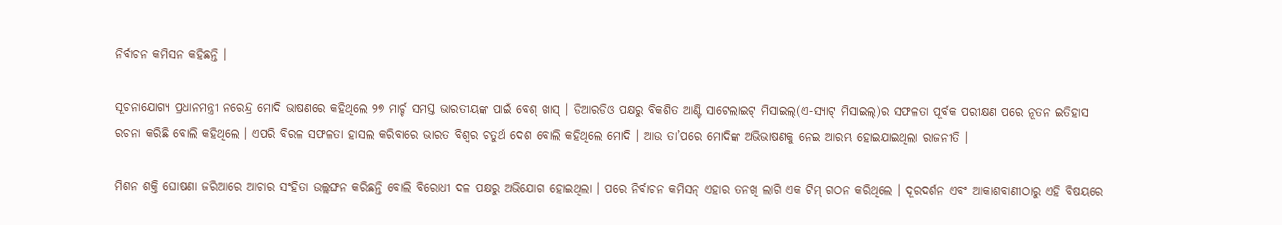ନିର୍ବାଚନ କମିସନ କହିଛନ୍ତି ।

ସୂଚନାଯୋଗ୍ୟ ପ୍ରଧାନମନ୍ତ୍ରୀ ନରେନ୍ଦ୍ର ମୋଦି ଭାଷଣରେ କହିଥିଲେ ୨୭ ମାର୍ଚ୍ଚ ସମସ୍ତ ଭାରତୀୟଙ୍କ ପାଇଁ ବେଶ୍ ଖାସ୍ । ଡିଆରଡିଓ ପକ୍ଷରୁ ବିକଶିତ ଆଣ୍ଟି ସାଟେଲାଇଟ୍ ମିସାଇଲ୍(ଏ-ସ୍ୟାଟ୍ ମିସାଇଲ୍)ର ସଫଳତା ପୂର୍ବକ ପରୀକ୍ଷଣ ପରେ ନୂତନ ଇତିହାସ ରଚନା କରିଛି ବୋଲି କହିଥିଲେ । ଏପରି ବିରଳ ସଫଳତା ହାସଲ କରିବାରେ ଭାରତ ବିଶ୍ୱର ଚତୁର୍ଥ ଦେଶ ବୋଲି କହିଥିଲେ ମୋଦି । ଆଉ ତା’ପରେ ମୋଦିଙ୍କ ଅଭିଭାଷଣକୁ ନେଇ ଆରମ୍ଭ ହୋଇଯାଇଥିଲା ରାଜନୀତି ।

ମିଶନ ଶକ୍ତି ଘୋଷଣା ଜରିଆରେ ଆଚାର ସଂହିତା ଉଲ୍ଲଙ୍ଘନ କରିଛନ୍ତି ବୋଲି ବିରୋଧୀ ଦଳ ପକ୍ଷରୁ ଅଭିଯୋଗ ହୋଇଥିଲା । ପରେ ନିର୍ବାଚନ କମିସନ୍ ଏହାର ତନଖି ଲାଗି ଏକ ଟିମ୍ ଗଠନ କରିଥିଲେ । ଦୂରଦର୍ଶନ ଏବଂ ଆକାଶବାଣୀଠାରୁ ଏହି ବିଷୟରେ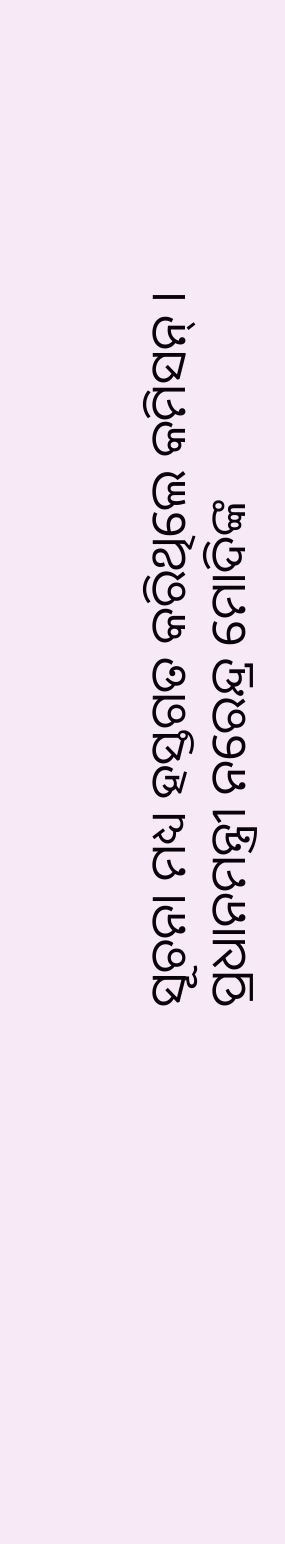ସୂଚନା ମଧ୍ୟ ହସ୍ତଗତ କରିଥିଲେ କମିସନ୍ । ପ୍ରଧାନମନ୍ତ୍ରୀ ନରେନ୍ଦ୍ର ମୋଦିଙ୍କ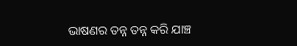ଭାଷଣର ତନ୍ନ ତନ୍ନ କରି ଯାଞ୍ଚ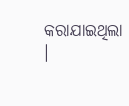କରାଯାଇଥିଲା ।